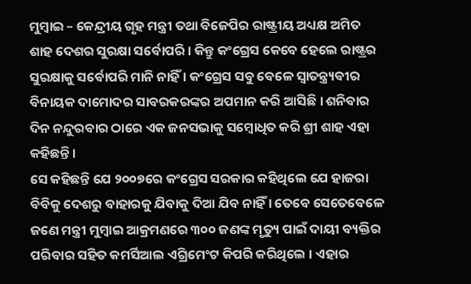ମୁମ୍ବାଇ – କେନ୍ଦ୍ରୀୟ ଗୃହ ମନ୍ତ୍ରୀ ତଥା ବିଜେପିର ରାଷ୍ଟ୍ରୀୟ ଅଧ୍ୟକ୍ଷ ଅମିତ ଶାହ ଦେଶର ସୁରକ୍ଷା ସର୍ବୋପରି । କିନ୍ତୁ କଂଗ୍ରେସ କେବେ ହେଲେ ରାଷ୍ଟ୍ରର ସୁରକ୍ଷାକୁ ସର୍ବୋପରି ମାନି ନାହିଁ । କଂଗ୍ରେସ ସବୁ ବେଳେ ସ୍ୱାତନ୍ତ୍ର୍ୟବୀର ବିନାୟକ ଦାମୋଦର ସାବରକରଙ୍କର ଅପମାନ କରି ଆସିଛି । ଶନିବାର ଦିନ ନନ୍ଦୁରବାର ଠାରେ ଏକ ଜନସଭାକୁ ସମ୍ବୋଧିତ କରି ଶ୍ରୀ ଶାହ ଏହା କହିଛନ୍ତି ।
ସେ କହିଛନ୍ତି ଯେ ୨୦୦୭ରେ କଂଗ୍ରେସ ସରକାର କହିଥିଲେ ଯେ ହାଜରା ବିବିକୁ ଦେଶରୁ ବାହାରକୁ ଯିବାକୁ ଦିଆ ଯିବ ନାହିଁ । ତେବେ ସେତେବେଳେ ଜଣେ ମନ୍ତ୍ରୀ ମୁମ୍ବାଇ ଆକ୍ରମଣରେ ୩୦୦ ଜଣଙ୍କ ମୃତ୍ୟୁ ପାଇଁ ଦାୟୀ ବ୍ୟକ୍ତିର ପରିବାର ସହିତ କମର୍ସିଆଲ ଏଗ୍ରିମେଂଟ କିପରି କରିଥିଲେ । ଏହାର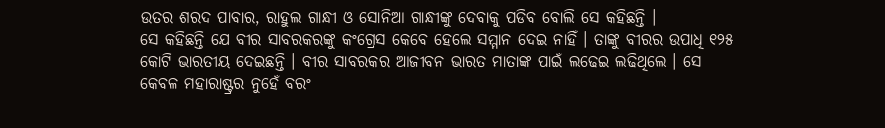ଉତର ଶରଦ ପାବାର, ରାହୁଲ ଗାନ୍ଧୀ ଓ ସୋନିଆ ଗାନ୍ଧୀଙ୍କୁ ଦେବାକୁ ପଡିବ ବୋଲି ସେ କହିଛନ୍ତି ।
ସେ କହିଛନ୍ତି ଯେ ବୀର ସାବରକରଙ୍କୁ କଂଗ୍ରେସ କେବେ ହେଲେ ସମ୍ମାନ ଦେଇ ନାହିଁ । ତାଙ୍କୁ ବୀରର ଉପାଧି ୧୨୫ କୋଟି ଭାରତୀୟ ଦେଇଛନ୍ତି । ବୀର ସାବରକର ଆଜୀବନ ଭାରତ ମାତାଙ୍କ ପାଇଁ ଲଢେଇ ଲଢିଥିଲେ । ସେ କେବଳ ମହାରାଷ୍ଟ୍ରର ନୁହେଁ ବରଂ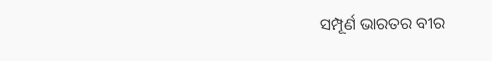ସମ୍ପୂର୍ଣ ଭାରତର ବୀର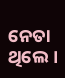ନେତା ଥିଲେ ।